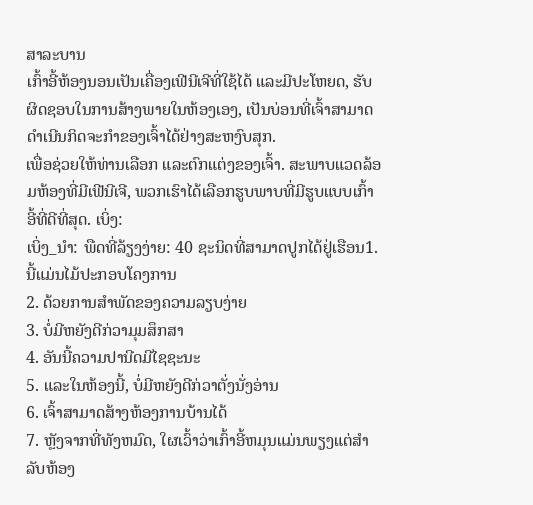ສາລະບານ
ເກົ້າອີ້ຫ້ອງນອນເປັນເຄື່ອງເຟີນີເຈີທີ່ໃຊ້ໄດ້ ແລະມີປະໂຫຍດ, ຮັບຜິດຊອບໃນການສ້າງພາຍໃນຫ້ອງເອງ, ເປັນບ່ອນທີ່ເຈົ້າສາມາດດຳເນີນກິດຈະກຳຂອງເຈົ້າໄດ້ຢ່າງສະຫງົບສຸກ.
ເພື່ອຊ່ວຍໃຫ້ທ່ານເລືອກ ແລະຕົກແຕ່ງຂອງເຈົ້າ. ສະພາບແວດລ້ອມຫ້ອງທີ່ມີເຟີນີເຈີ, ພວກເຮົາໄດ້ເລືອກຮູບພາບທີ່ມີຮູບແບບເກົ້າອີ້ທີ່ດີທີ່ສຸດ. ເບິ່ງ:
ເບິ່ງ_ນຳ: ພືດທີ່ລ້ຽງງ່າຍ: 40 ຊະນິດທີ່ສາມາດປູກໄດ້ຢູ່ເຮືອນ1. ນີ້ແມ່ນໄມ້ປະກອບໂຄງການ
2. ດ້ວຍການສຳພັດຂອງຄວາມລຽບງ່າຍ
3. ບໍ່ມີຫຍັງດີກ່ວາມຸມສຶກສາ
4. ອັນນີ້ຄວາມປານີດມີໄຊຊະນະ
5. ແລະໃນຫ້ອງນີ້, ບໍ່ມີຫຍັງດີກ່ວາຕັ່ງນັ່ງອ່ານ
6. ເຈົ້າສາມາດສ້າງຫ້ອງການບ້ານໄດ້
7. ຫຼັງຈາກທີ່ທັງຫມົດ, ໃຜເວົ້າວ່າເກົ້າອີ້ຫມຸນແມ່ນພຽງແຕ່ສໍາລັບຫ້ອງ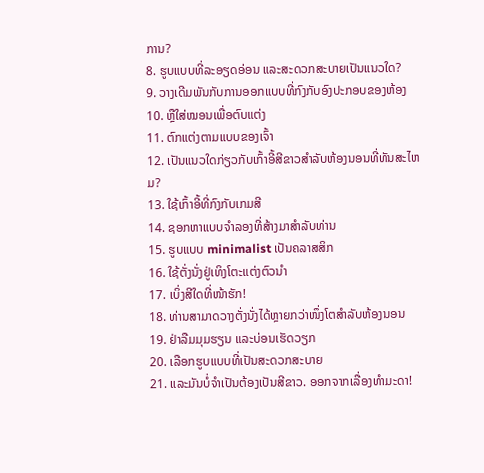ການ?
8. ຮູບແບບທີ່ລະອຽດອ່ອນ ແລະສະດວກສະບາຍເປັນແນວໃດ?
9. ວາງເດີມພັນກັບການອອກແບບທີ່ກົງກັບອົງປະກອບຂອງຫ້ອງ
10. ຫຼືໃສ່ໝອນເພື່ອຕົບແຕ່ງ
11. ຕົກແຕ່ງຕາມແບບຂອງເຈົ້າ
12. ເປັນແນວໃດກ່ຽວກັບເກົ້າອີ້ສີຂາວສໍາລັບຫ້ອງນອນທີ່ທັນສະໄຫມ?
13. ໃຊ້ເກົ້າອີ້ທີ່ກົງກັບເກມສີ
14. ຊອກຫາແບບຈໍາລອງທີ່ສ້າງມາສໍາລັບທ່ານ
15. ຮູບແບບ minimalist ເປັນຄລາສສິກ
16. ໃຊ້ຕັ່ງນັ່ງຢູ່ເທິງໂຕະແຕ່ງຕົວນຳ
17. ເບິ່ງສີໃດທີ່ໜ້າຮັກ!
18. ທ່ານສາມາດວາງຕັ່ງນັ່ງໄດ້ຫຼາຍກວ່າໜຶ່ງໂຕສຳລັບຫ້ອງນອນ
19. ຢ່າລືມມຸມຮຽນ ແລະບ່ອນເຮັດວຽກ
20. ເລືອກຮູບແບບທີ່ເປັນສະດວກສະບາຍ
21. ແລະມັນບໍ່ຈໍາເປັນຕ້ອງເປັນສີຂາວ. ອອກຈາກເລື່ອງທຳມະດາ!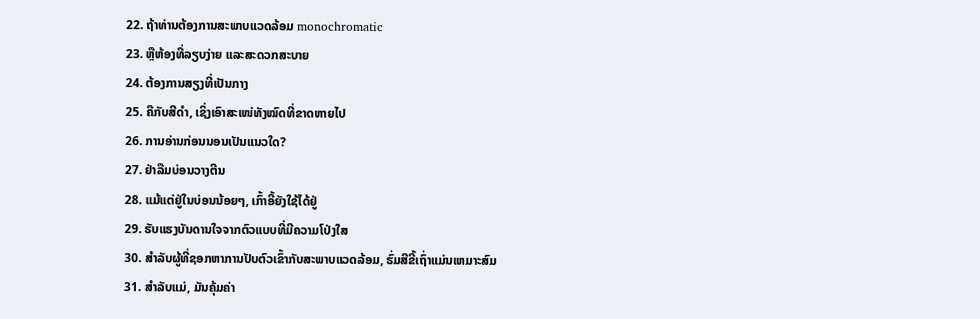22. ຖ້າທ່ານຕ້ອງການສະພາບແວດລ້ອມ monochromatic
23. ຫຼືຫ້ອງທີ່ລຽບງ່າຍ ແລະສະດວກສະບາຍ
24. ຕ້ອງການສຽງທີ່ເປັນກາງ
25. ຄືກັບສີດຳ, ເຊິ່ງເອົາສະເໜ່ທັງໝົດທີ່ຂາດຫາຍໄປ
26. ການອ່ານກ່ອນນອນເປັນແນວໃດ?
27. ຢ່າລືມບ່ອນວາງຕີນ
28. ແມ້ແຕ່ຢູ່ໃນບ່ອນນ້ອຍໆ, ເກົ້າອີ້ຍັງໃຊ້ໄດ້ຢູ່
29. ຮັບແຮງບັນດານໃຈຈາກຕົວແບບທີ່ມີຄວາມໂປ່ງໃສ
30. ສໍາລັບຜູ້ທີ່ຊອກຫາການປັບຕົວເຂົ້າກັບສະພາບແວດລ້ອມ, ຮົ່ມສີຂີ້ເຖົ່າແມ່ນເຫມາະສົມ
31. ສຳລັບແມ່, ມັນຄຸ້ມຄ່າ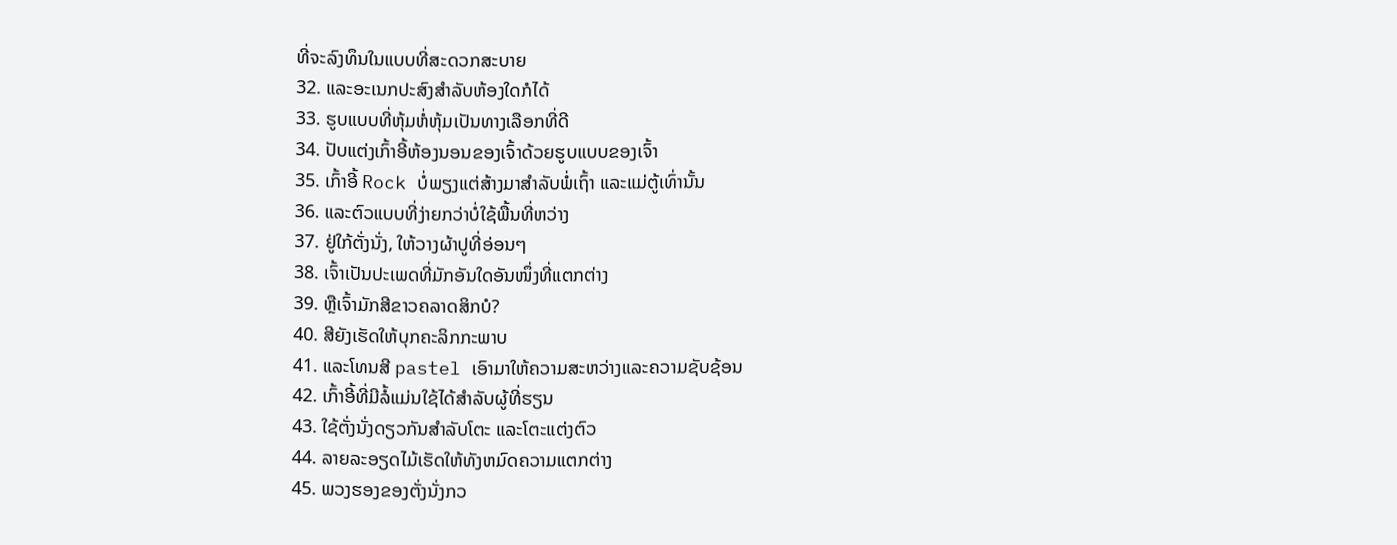ທີ່ຈະລົງທຶນໃນແບບທີ່ສະດວກສະບາຍ
32. ແລະອະເນກປະສົງສຳລັບຫ້ອງໃດກໍໄດ້
33. ຮູບແບບທີ່ຫຸ້ມຫໍ່ຫຸ້ມເປັນທາງເລືອກທີ່ດີ
34. ປັບແຕ່ງເກົ້າອີ້ຫ້ອງນອນຂອງເຈົ້າດ້ວຍຮູບແບບຂອງເຈົ້າ
35. ເກົ້າອີ້ Rock ບໍ່ພຽງແຕ່ສ້າງມາສໍາລັບພໍ່ເຖົ້າ ແລະແມ່ຕູ້ເທົ່ານັ້ນ
36. ແລະຕົວແບບທີ່ງ່າຍກວ່າບໍ່ໃຊ້ພື້ນທີ່ຫວ່າງ
37. ຢູ່ໃກ້ຕັ່ງນັ່ງ, ໃຫ້ວາງຜ້າປູທີ່ອ່ອນໆ
38. ເຈົ້າເປັນປະເພດທີ່ມັກອັນໃດອັນໜຶ່ງທີ່ແຕກຕ່າງ
39. ຫຼືເຈົ້າມັກສີຂາວຄລາດສິກບໍ?
40. ສີຍັງເຮັດໃຫ້ບຸກຄະລິກກະພາບ
41. ແລະໂທນສີ pastel ເອົາມາໃຫ້ຄວາມສະຫວ່າງແລະຄວາມຊັບຊ້ອນ
42. ເກົ້າອີ້ທີ່ມີລໍ້ແມ່ນໃຊ້ໄດ້ສໍາລັບຜູ້ທີ່ຮຽນ
43. ໃຊ້ຕັ່ງນັ່ງດຽວກັນສຳລັບໂຕະ ແລະໂຕະແຕ່ງຕົວ
44. ລາຍລະອຽດໄມ້ເຮັດໃຫ້ທັງຫມົດຄວາມແຕກຕ່າງ
45. ພວງຮອງຂອງຕັ່ງນັ່ງກວ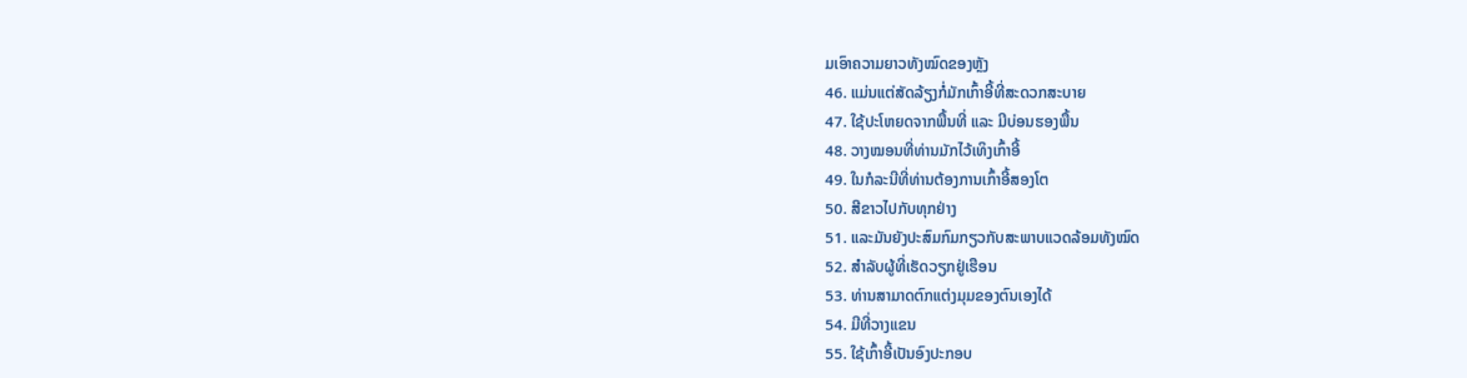ມເອົາຄວາມຍາວທັງໝົດຂອງຫຼັງ
46. ແມ່ນແຕ່ສັດລ້ຽງກໍ່ມັກເກົ້າອີ້ທີ່ສະດວກສະບາຍ
47. ໃຊ້ປະໂຫຍດຈາກພື້ນທີ່ ແລະ ມີບ່ອນຮອງພື້ນ
48. ວາງໝອນທີ່ທ່ານມັກໄວ້ເທິງເກົ້າອີ້
49. ໃນກໍລະນີທີ່ທ່ານຕ້ອງການເກົ້າອີ້ສອງໂຕ
50. ສີຂາວໄປກັບທຸກຢ່າງ
51. ແລະມັນຍັງປະສົມກົມກຽວກັບສະພາບແວດລ້ອມທັງໝົດ
52. ສໍາລັບຜູ້ທີ່ເຮັດວຽກຢູ່ເຮືອນ
53. ທ່ານສາມາດຕົກແຕ່ງມຸມຂອງຕົນເອງໄດ້
54. ມີທີ່ວາງແຂນ
55. ໃຊ້ເກົ້າອີ້ເປັນອົງປະກອບ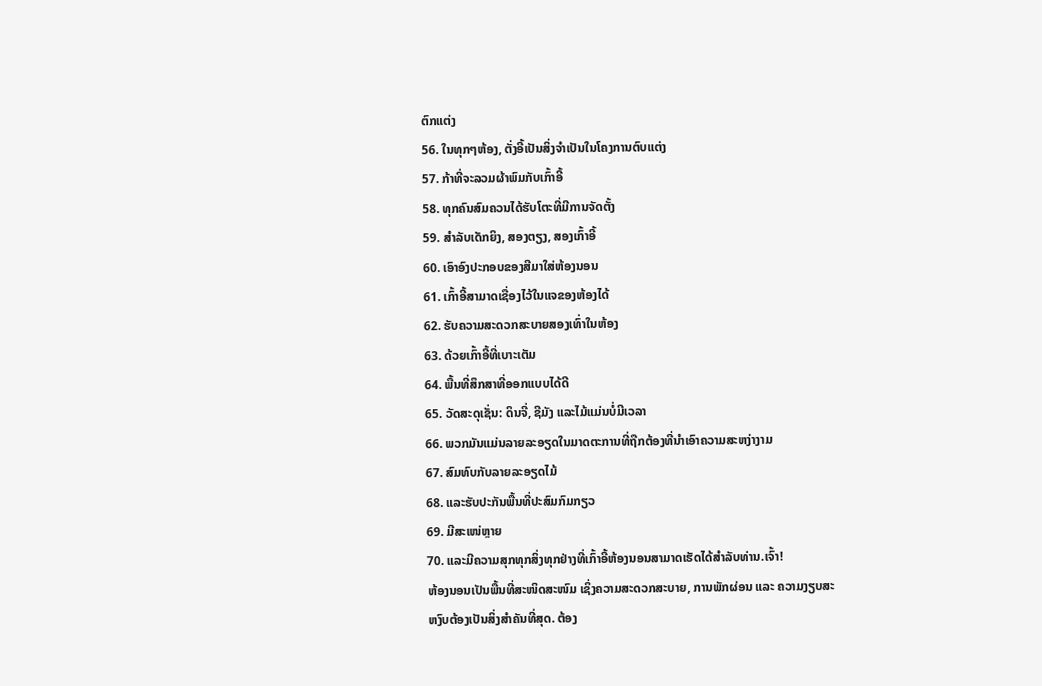ຕົກແຕ່ງ
56. ໃນທຸກໆຫ້ອງ, ຕັ່ງອີ້ເປັນສິ່ງຈໍາເປັນໃນໂຄງການຕົບແຕ່ງ
57. ກ້າທີ່ຈະລວມຜ້າພົມກັບເກົ້າອີ້
58. ທຸກຄົນສົມຄວນໄດ້ຮັບໂຕະທີ່ມີການຈັດຕັ້ງ
59. ສໍາລັບເດັກຍິງ, ສອງຕຽງ, ສອງເກົ້າອີ້
60. ເອົາອົງປະກອບຂອງສີມາໃສ່ຫ້ອງນອນ
61. ເກົ້າອີ້ສາມາດເຊື່ອງໄວ້ໃນແຈຂອງຫ້ອງໄດ້
62. ຮັບຄວາມສະດວກສະບາຍສອງເທົ່າໃນຫ້ອງ
63. ດ້ວຍເກົ້າອີ້ທີ່ເບາະເຕັມ
64. ພື້ນທີ່ສຶກສາທີ່ອອກແບບໄດ້ດີ
65. ວັດສະດຸເຊັ່ນ: ດິນຈີ່, ຊີມັງ ແລະໄມ້ແມ່ນບໍ່ມີເວລາ
66. ພວກມັນແມ່ນລາຍລະອຽດໃນມາດຕະການທີ່ຖືກຕ້ອງທີ່ນໍາເອົາຄວາມສະຫງ່າງາມ
67. ສົມທົບກັບລາຍລະອຽດໄມ້
68. ແລະຮັບປະກັນພື້ນທີ່ປະສົມກົມກຽວ
69. ມີສະເໜ່ຫຼາຍ
70. ແລະມີຄວາມສຸກທຸກສິ່ງທຸກຢ່າງທີ່ເກົ້າອີ້ຫ້ອງນອນສາມາດເຮັດໄດ້ສໍາລັບທ່ານ.ເຈົ້າ!
ຫ້ອງນອນເປັນພື້ນທີ່ສະໜິດສະໜົມ ເຊິ່ງຄວາມສະດວກສະບາຍ, ການພັກຜ່ອນ ແລະ ຄວາມງຽບສະຫງົບຕ້ອງເປັນສິ່ງສຳຄັນທີ່ສຸດ. ຕ້ອງ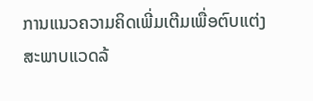ການແນວຄວາມຄິດເພີ່ມເຕີມເພື່ອຕົບແຕ່ງສະພາບແວດລ້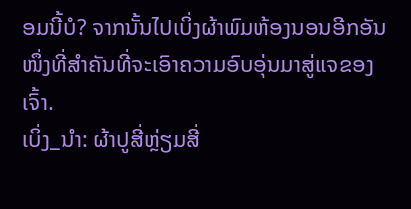ອມນີ້ບໍ? ຈາກນັ້ນໄປເບິ່ງຜ້າພົມຫ້ອງນອນອີກອັນໜຶ່ງທີ່ສຳຄັນທີ່ຈະເອົາຄວາມອົບອຸ່ນມາສູ່ແຈຂອງເຈົ້າ.
ເບິ່ງ_ນຳ: ຜ້າປູສີ່ຫຼ່ຽມສີ່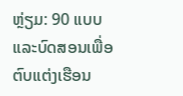ຫຼ່ຽມ: 90 ແບບ ແລະບົດສອນເພື່ອຕົບແຕ່ງເຮືອນ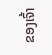ຂອງເຈົ້າ